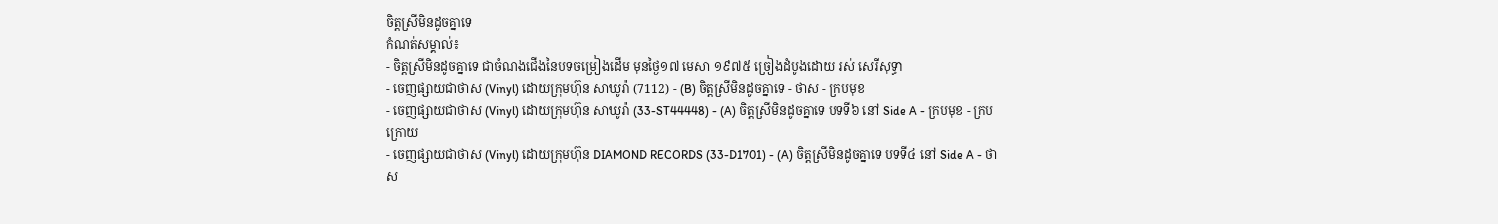ចិត្តស្រីមិនដូចគ្នាទេ
កំណត់សម្គាល់៖
- ចិត្តស្រីមិនដូចគ្នាទេ ជាចំណងជើងនៃបទចម្រៀងដើម មុនថ្ងៃ១៧ មេសា ១៩៧៥ ច្រៀងដំបូងដោយ រស់ សេរីសុទ្ធា
- ចេញផ្សាយជាថាស (Vinyl) ដោយក្រុមហ៊ុន សាឃូរ៉ា (7112) - (B) ចិត្តស្រីមិនដូចគ្នាទេ - ថាស - ក្របមុខ
- ចេញផ្សាយជាថាស (Vinyl) ដោយក្រុមហ៊ុន សាឃូរ៉ា (33-ST44448) - (A) ចិត្តស្រីមិនដូចគ្នាទេ បទទី៦ នៅ Side A - ក្របមុខ - ក្របក្រោយ
- ចេញផ្សាយជាថាស (Vinyl) ដោយក្រុមហ៊ុន DIAMOND RECORDS (33-D1701) - (A) ចិត្តស្រីមិនដូចគ្នាទេ បទទី៤ នៅ Side A - ថាស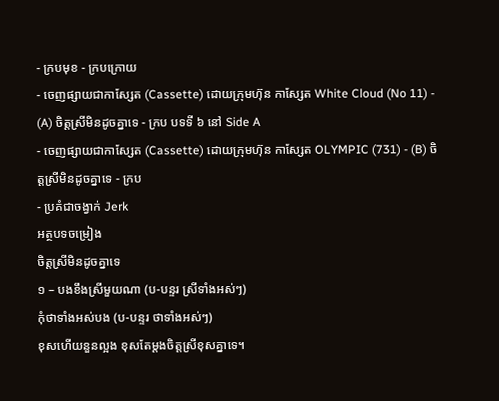- ក្របមុខ - ក្របក្រោយ
- ចេញផ្សាយជាកាស្សែត (Cassette) ដោយក្រុមហ៊ុន កាស្សែត White Cloud (No 11) - (A) ចិត្តស្រីមិនដូចគ្នាទេ - ក្រប បទទី ៦ នៅ Side A
- ចេញផ្សាយជាកាស្សែត (Cassette) ដោយក្រុមហ៊ុន កាស្សែត OLYMPIC (731) - (B) ចិត្តស្រីមិនដូចគ្នាទេ - ក្រប
- ប្រគំជាចង្វាក់ Jerk
អត្ថបទចម្រៀង
ចិត្តស្រីមិនដូចគ្នាទេ
១ – បងខឹងស្រីមួយណា (ប-បន្ទរ ស្រីទាំងអស់ៗ)
កុំថាទាំងអស់បង (ប-បន្ទរ ថាទាំងអស់ៗ)
ខុសហើយនួនល្អង ខុសតែម្តងចិត្តស្រីខុសគ្នាទេ។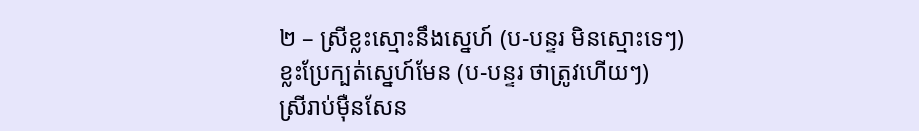២ – ស្រីខ្លះស្មោះនឹងស្នេហ៍ (ប-បន្ទរ មិនស្មោះទេៗ)
ខ្លះប្រែក្បត់ស្នេហ៍មែន (ប-បន្ទរ ថាត្រូវហើយៗ)
ស្រីរាប់ម៉ឺនសែន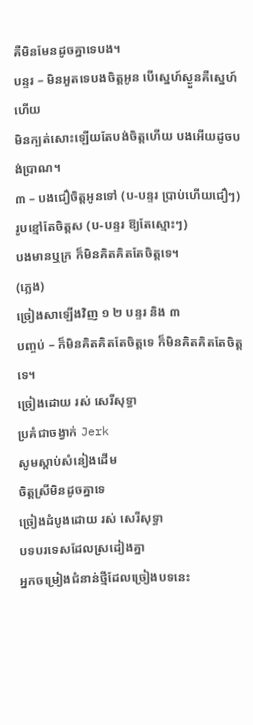គឺមិនមែនដូចគ្នាទេបង។
បន្ទរ – មិនអួតទេបងចិត្តអូន បើស្នេហ៍ស្ងួនគឺស្នេហ៍ហើយ
មិនក្បត់សោះឡើយតែបង់ចិត្តហើយ បងអើយដូចបង់ប្រាណ។
៣ – បងជឿចិត្តអូនទៅ (ប-បន្ទរ ប្រាប់ហើយជឿៗ)
រូបខ្មៅតែចិត្តស (ប-បន្ទរ ឱ្យតែស្មោះៗ)
បងមានឬក្រ ក៏មិនគិតគិតតែចិត្តទេ។
(ភ្លេង)
ច្រៀងសាឡើងវិញ ១ ២ បន្ទរ និង ៣
បញ្ចប់ – ក៏មិនគិតគិតតែចិត្តទេ ក៏មិនគិតគិតតែចិត្តទេ។
ច្រៀងដោយ រស់ សេរីសុទ្ធា
ប្រគំជាចង្វាក់ Jerk
សូមស្ដាប់សំនៀងដើម
ចិត្តស្រីមិនដូចគ្នាទេ
ច្រៀងដំបូងដោយ រស់ សេរីសុទ្ធា
បទបរទេសដែលស្រដៀងគ្នា
អ្នកចម្រៀងជំនាន់ថ្មីដែលច្រៀងបទនេះ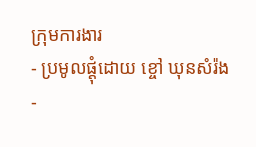ក្រុមការងារ
- ប្រមូលផ្ដុំដោយ ខ្ចៅ ឃុនសំរ៉ង
-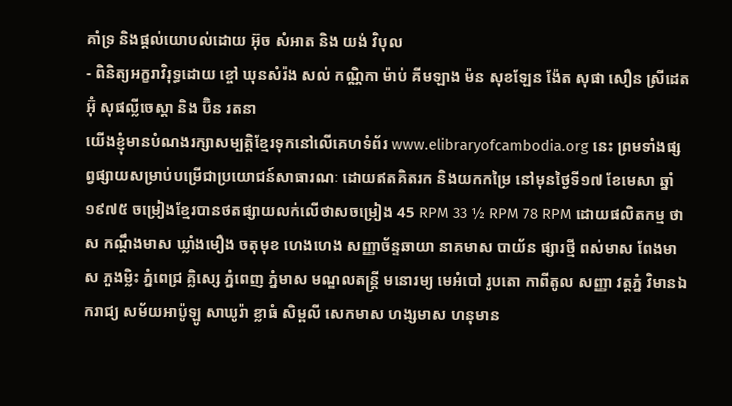គាំទ្រ និងផ្ដល់យោបល់ដោយ អ៊ុច សំអាត និង យង់ វិបុល
- ពិនិត្យអក្ខរាវិរុទ្ធដោយ ខ្ចៅ ឃុនសំរ៉ង សល់ កណ្ណិកា ម៉ាប់ គីមឡាង ម៉ន សុខឡែន ង៉ែត សុផា សឿន ស្រីដេត អ៊ុំ សុផលី្លចេស្ដា និង ប៊ិន រតនា
យើងខ្ញុំមានបំណងរក្សាសម្បត្តិខ្មែរទុកនៅលើគេហទំព័រ www.elibraryofcambodia.org នេះ ព្រមទាំងផ្សព្វផ្សាយសម្រាប់បម្រើជាប្រយោជន៍សាធារណៈ ដោយឥតគិតរក និងយកកម្រៃ នៅមុនថ្ងៃទី១៧ ខែមេសា ឆ្នាំ១៩៧៥ ចម្រៀងខ្មែរបានថតផ្សាយលក់លើថាសចម្រៀង 45 RPM 33 ½ RPM 78 RPM ដោយផលិតកម្ម ថាស កណ្ដឹងមាស ឃ្លាំងមឿង ចតុមុខ ហេងហេង សញ្ញាច័ន្ទឆាយា នាគមាស បាយ័ន ផ្សារថ្មី ពស់មាស ពែងមាស ភួងម្លិះ ភ្នំពេជ្រ គ្លិស្សេ ភ្នំពេញ ភ្នំមាស មណ្ឌលតន្រ្តី មនោរម្យ មេអំបៅ រូបតោ កាពីតូល សញ្ញា វត្តភ្នំ វិមានឯករាជ្យ សម័យអាប៉ូឡូ សាឃូរ៉ា ខ្លាធំ សិម្ពលី សេកមាស ហង្សមាស ហនុមាន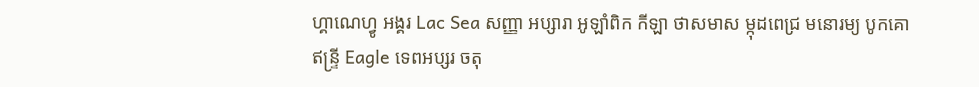ហ្គាណេហ្វូ អង្គរ Lac Sea សញ្ញា អប្សារា អូឡាំពិក កីឡា ថាសមាស ម្កុដពេជ្រ មនោរម្យ បូកគោ ឥន្ទ្រី Eagle ទេពអប្សរ ចតុ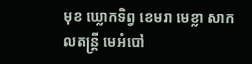មុខ ឃ្លោកទិព្វ ខេមរា មេខ្លា សាកលតន្ត្រី មេអំបៅ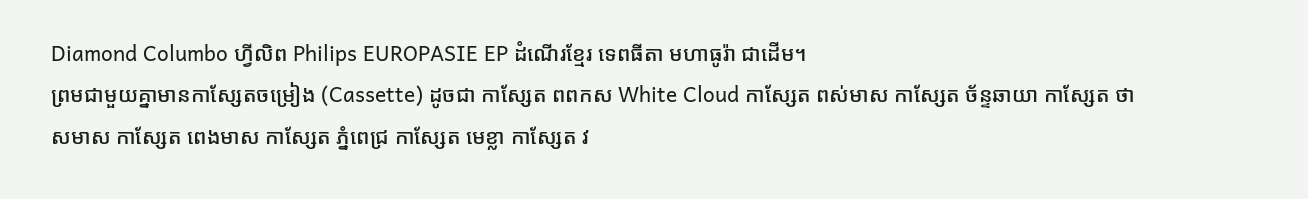Diamond Columbo ហ្វីលិព Philips EUROPASIE EP ដំណើរខ្មែរ ទេពធីតា មហាធូរ៉ា ជាដើម។
ព្រមជាមួយគ្នាមានកាសែ្សតចម្រៀង (Cassette) ដូចជា កាស្សែត ពពកស White Cloud កាស្សែត ពស់មាស កាស្សែត ច័ន្ទឆាយា កាស្សែត ថាសមាស កាស្សែត ពេងមាស កាស្សែត ភ្នំពេជ្រ កាស្សែត មេខ្លា កាស្សែត វ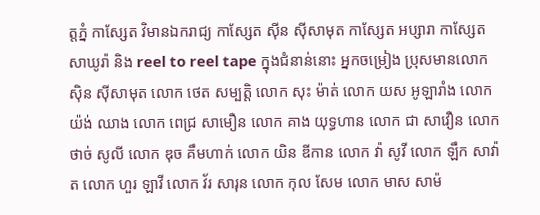ត្តភ្នំ កាស្សែត វិមានឯករាជ្យ កាស្សែត ស៊ីន ស៊ីសាមុត កាស្សែត អប្សារា កាស្សែត សាឃូរ៉ា និង reel to reel tape ក្នុងជំនាន់នោះ អ្នកចម្រៀង ប្រុសមានលោក ស៊ិន ស៊ីសាមុត លោក ថេត សម្បត្តិ លោក សុះ ម៉ាត់ លោក យស អូឡារាំង លោក យ៉ង់ ឈាង លោក ពេជ្រ សាមឿន លោក គាង យុទ្ធហាន លោក ជា សាវឿន លោក ថាច់ សូលី លោក ឌុច គឹមហាក់ លោក យិន ឌីកាន លោក វ៉ា សូវី លោក ឡឹក សាវ៉ាត លោក ហួរ ឡាវី លោក វ័រ សារុន លោក កុល សែម លោក មាស សាម៉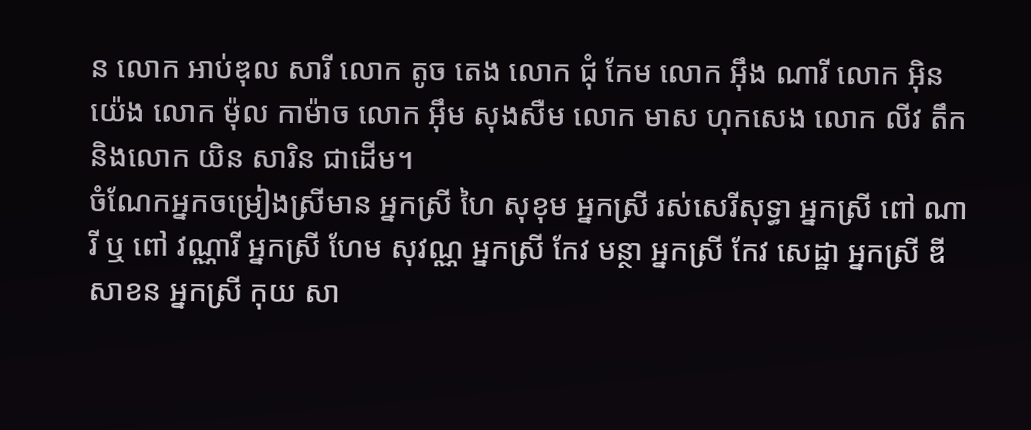ន លោក អាប់ឌុល សារី លោក តូច តេង លោក ជុំ កែម លោក អ៊ឹង ណារី លោក អ៊ិន យ៉េង លោក ម៉ុល កាម៉ាច លោក អ៊ឹម សុងសឺម លោក មាស ហុកសេង លោក លីវ តឹក និងលោក យិន សារិន ជាដើម។
ចំណែកអ្នកចម្រៀងស្រីមាន អ្នកស្រី ហៃ សុខុម អ្នកស្រី រស់សេរីសុទ្ធា អ្នកស្រី ពៅ ណារី ឬ ពៅ វណ្ណារី អ្នកស្រី ហែម សុវណ្ណ អ្នកស្រី កែវ មន្ថា អ្នកស្រី កែវ សេដ្ឋា អ្នកស្រី ឌីសាខន អ្នកស្រី កុយ សា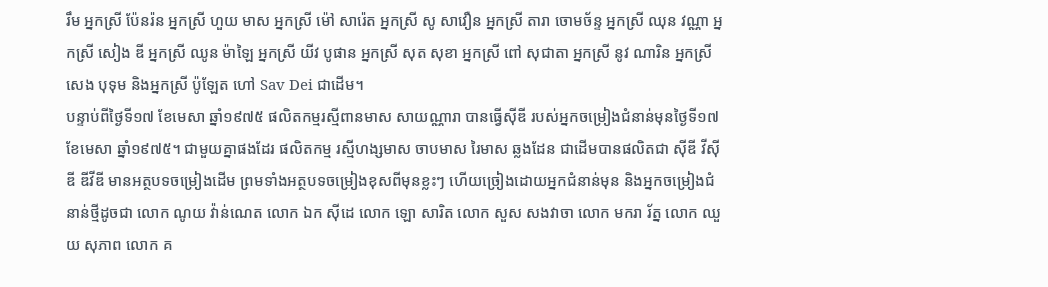រឹម អ្នកស្រី ប៉ែនរ៉ន អ្នកស្រី ហួយ មាស អ្នកស្រី ម៉ៅ សារ៉េត អ្នកស្រី សូ សាវឿន អ្នកស្រី តារា ចោមច័ន្ទ អ្នកស្រី ឈុន វណ្ណា អ្នកស្រី សៀង ឌី អ្នកស្រី ឈូន ម៉ាឡៃ អ្នកស្រី យីវ បូផាន អ្នកស្រី សុត សុខា អ្នកស្រី ពៅ សុជាតា អ្នកស្រី នូវ ណារិន អ្នកស្រី សេង បុទុម និងអ្នកស្រី ប៉ូឡែត ហៅ Sav Dei ជាដើម។
បន្ទាប់ពីថ្ងៃទី១៧ ខែមេសា ឆ្នាំ១៩៧៥ ផលិតកម្មរស្មីពានមាស សាយណ្ណារា បានធ្វើស៊ីឌី របស់អ្នកចម្រៀងជំនាន់មុនថ្ងៃទី១៧ ខែមេសា ឆ្នាំ១៩៧៥។ ជាមួយគ្នាផងដែរ ផលិតកម្ម រស្មីហង្សមាស ចាបមាស រៃមាស ឆ្លងដែន ជាដើមបានផលិតជា ស៊ីឌី វីស៊ីឌី ឌីវីឌី មានអត្ថបទចម្រៀងដើម ព្រមទាំងអត្ថបទចម្រៀងខុសពីមុនខ្លះៗ ហើយច្រៀងដោយអ្នកជំនាន់មុន និងអ្នកចម្រៀងជំនាន់ថ្មីដូចជា លោក ណូយ វ៉ាន់ណេត លោក ឯក ស៊ីដេ លោក ឡោ សារិត លោក សួស សងវាចា លោក មករា រ័ត្ន លោក ឈួយ សុភាព លោក គ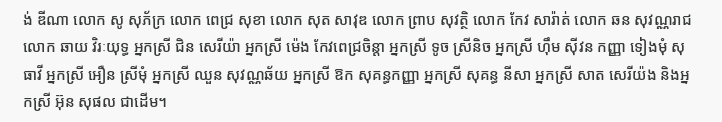ង់ ឌីណា លោក សូ សុភ័ក្រ លោក ពេជ្រ សុខា លោក សុត សាវុឌ លោក ព្រាប សុវត្ថិ លោក កែវ សារ៉ាត់ លោក ឆន សុវណ្ណរាជ លោក ឆាយ វិរៈយុទ្ធ អ្នកស្រី ជិន សេរីយ៉ា អ្នកស្រី ម៉េង កែវពេជ្រចិន្តា អ្នកស្រី ទូច ស្រីនិច អ្នកស្រី ហ៊ឹម ស៊ីវន កញ្ញា ទៀងមុំ សុធាវី អ្នកស្រី អឿន ស្រីមុំ អ្នកស្រី ឈួន សុវណ្ណឆ័យ អ្នកស្រី ឱក សុគន្ធកញ្ញា អ្នកស្រី សុគន្ធ នីសា អ្នកស្រី សាត សេរីយ៉ង និងអ្នកស្រី អ៊ុន សុផល ជាដើម។